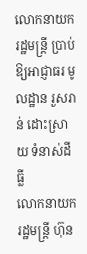លោកនាយករដ្ឋមន្ត្រី ប្រាប់ឱ្យអាជ្ញាធរ មូលដ្ឋាន រួសរាន់ ដោះស្រាយ ទំនាស់ដីធ្លី
លោកនាយករដ្ឋមន្ត្រី ហ៊ុន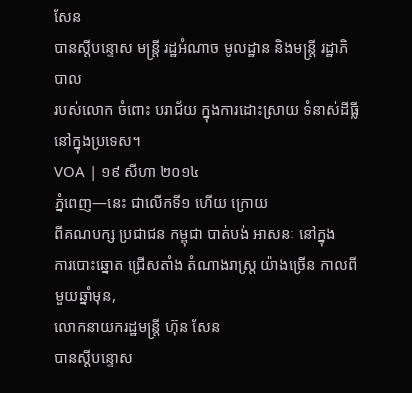សែន
បានស្តីបន្ទោស មន្ត្រី រដ្ឋអំណាច មូលដ្ឋាន និងមន្ត្រី រដ្ឋាភិបាល
របស់លោក ចំពោះ បរាជ័យ ក្នុងការដោះស្រាយ ទំនាស់ដីធ្លី នៅក្នុងប្រទេស។
VOA | ១៩ សីហា ២០១៤
ភ្នំពេញ—នេះ ជាលើកទី១ ហើយ ក្រោយ
ពីគណបក្ស ប្រជាជន កម្ពុជា បាត់បង់ អាសនៈ នៅក្នុង
ការបោះឆ្នោត ជ្រើសតាំង តំណាងរាស្ដ្រ យ៉ាងច្រើន កាលពីមួយឆ្នាំមុន,
លោកនាយករដ្ឋមន្ត្រី ហ៊ុន សែន
បានស្តីបន្ទោស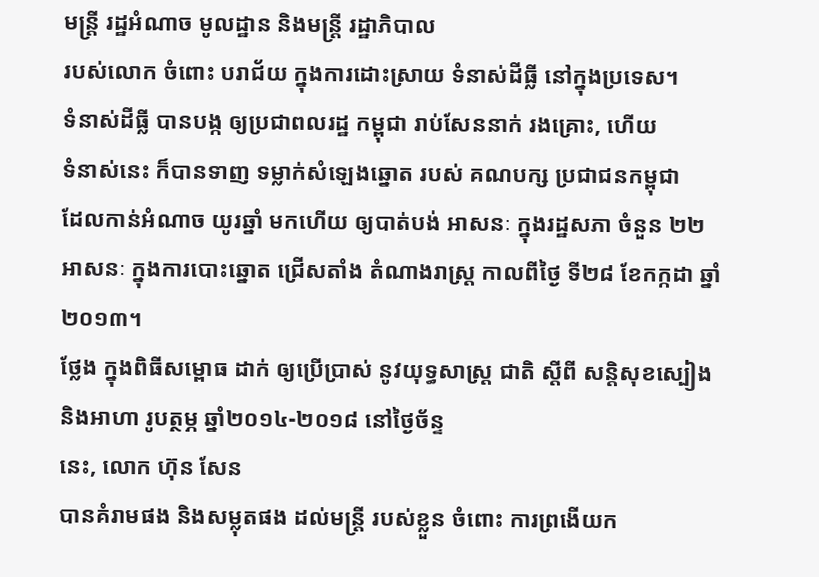មន្ត្រី រដ្ឋអំណាច មូលដ្ឋាន និងមន្ត្រី រដ្ឋាភិបាល
របស់លោក ចំពោះ បរាជ័យ ក្នុងការដោះស្រាយ ទំនាស់ដីធ្លី នៅក្នុងប្រទេស។
ទំនាស់ដីធ្លី បានបង្ក ឲ្យប្រជាពលរដ្ឋ កម្ពុជា រាប់សែននាក់ រងគ្រោះ, ហើយ
ទំនាស់នេះ ក៏បានទាញ ទម្លាក់សំឡេងឆ្នោត របស់ គណបក្ស ប្រជាជនកម្ពុជា
ដែលកាន់អំណាច យូរឆ្នាំ មកហើយ ឲ្យបាត់បង់ អាសនៈ ក្នុងរដ្ឋសភា ចំនួន ២២
អាសនៈ ក្នុងការបោះឆ្នោត ជ្រើសតាំង តំណាងរាស្ដ្រ កាលពីថ្ងៃ ទី២៨ ខែកក្កដា ឆ្នាំ២០១៣។
ថ្លែង ក្នុងពិធីសម្ពោធ ដាក់ ឲ្យប្រើប្រាស់ នូវយុទ្ធសាស្ត្រ ជាតិ ស្តីពី សន្តិសុខស្បៀង និងអាហា រូបត្ថម្ភ ឆ្នាំ២០១៤-២០១៨ នៅថ្ងៃច័ន្ទ
នេះ, លោក ហ៊ុន សែន
បានគំរាមផង និងសម្លុតផង ដល់មន្ត្រី របស់ខ្លួន ចំពោះ ការព្រងើយក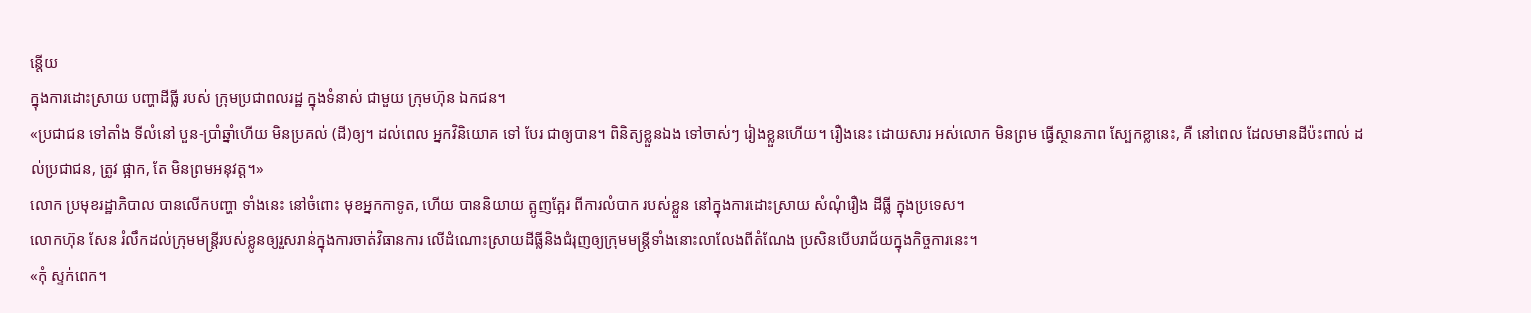ន្តើយ
ក្នុងការដោះស្រាយ បញ្ហាដីធ្លី របស់ ក្រុមប្រជាពលរដ្ឋ ក្នុងទំនាស់ ជាមួយ ក្រុមហ៊ុន ឯកជន។
«ប្រជាជន ទៅតាំង ទីលំនៅ បួន-ប្រាំឆ្នាំហើយ មិនប្រគល់ (ដី)ឲ្យ។ ដល់ពេល អ្នកវិនិយោគ ទៅ បែរ ជាឲ្យបាន។ ពិនិត្យខ្លួនឯង ទៅចាស់ៗ រៀងខ្លួនហើយ។ រឿងនេះ ដោយសារ អស់លោក មិនព្រម ធ្វើស្ថានភាព ស្បែកខ្លានេះ, គឺ នៅពេល ដែលមានដីប៉ះពាល់ ដល់ប្រជាជន, ត្រូវ ផ្អាក, តែ មិនព្រមអនុវត្ត។»
លោក ប្រមុខរដ្ឋាភិបាល បានលើកបញ្ហា ទាំងនេះ នៅចំពោះ មុខអ្នកកាទូត, ហើយ បាននិយាយ ត្អូញត្អែរ ពីការលំបាក របស់ខ្លួន នៅក្នុងការដោះស្រាយ សំណុំរឿង ដីធ្លី ក្នុងប្រទេស។
លោកហ៊ុន សែន រំលឹកដល់ក្រុមមន្ត្រីរបស់ខ្លូនឲ្យរួសរាន់ក្នុងការចាត់វិធានការ លើដំណោះស្រាយដីធ្លីនិងជំរុញឲ្យក្រុមមន្ត្រីទាំងនោះលាលែងពីតំណែង ប្រសិនបើបរាជ័យក្នុងកិច្ចការនេះ។
«កុំ ស្ទក់ពេក។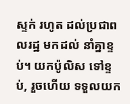ស្ទក់ រហូត ដល់ប្រជាពលរដ្ឋ មកដល់ នាំគ្នាខ្ទប់។ យកប៉ូលិស ទៅខ្ទប់, រួចហើយ ទទួលយក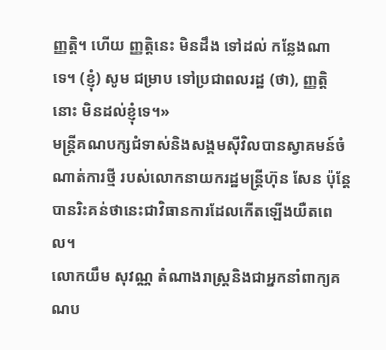ញ្ញត្តិ។ ហើយ ញ្ញត្តិនេះ មិនដឹង ទៅដល់ កន្លែងណាទេ។ (ខ្ញុំ) សូម ជម្រាប ទៅប្រជាពលរដ្ឋ (ថា), ញ្ញត្តិនោះ មិនដល់ខ្ញុំទេ។»
មន្ត្រីគណបក្សជំទាស់និងសង្គមស៊ីវិលបានស្វាគមន៍ចំណាត់ការថ្មី របស់លោកនាយករដ្ឋមន្ត្រីហ៊ុន សែន ប៉ុន្តែបានរិះគន់ថានេះជាវិធានការដែលកើតឡើងយឺតពេល។
លោកយឹម សុវណ្ណ តំណាងរាស្ត្រនិងជាអ្នកនាំពាក្យគណប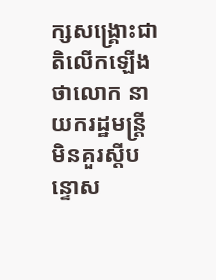ក្សសង្គ្រោះជាតិលើកឡើងថាលោក នាយករដ្ឋមន្ត្រីមិនគួរស្តីបន្ទោស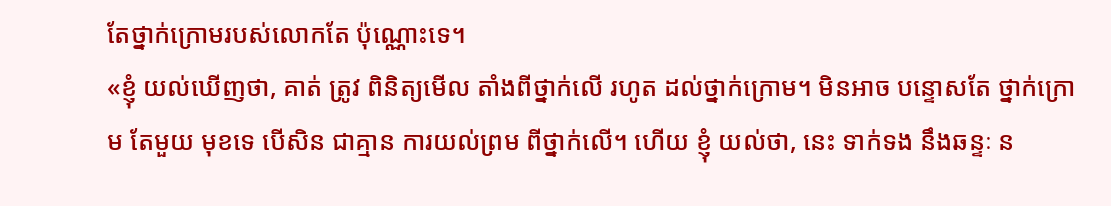តែថ្នាក់ក្រោមរបស់លោកតែ ប៉ុណ្ណោះទេ។
«ខ្ញុំ យល់ឃើញថា, គាត់ ត្រូវ ពិនិត្យមើល តាំងពីថ្នាក់លើ រហូត ដល់ថ្នាក់ក្រោម។ មិនអាច បន្ទោសតែ ថ្នាក់ក្រោម តែមួយ មុខទេ បើសិន ជាគ្មាន ការយល់ព្រម ពីថ្នាក់លើ។ ហើយ ខ្ញុំ យល់ថា, នេះ ទាក់ទង នឹងឆន្ទៈ ន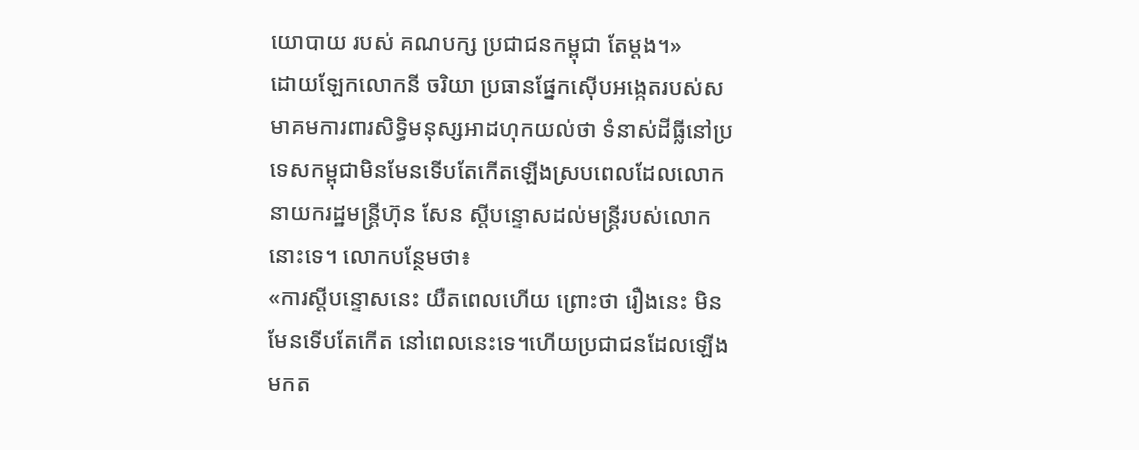យោបាយ របស់ គណបក្ស ប្រជាជនកម្ពុជា តែម្តង។»
ដោយឡែកលោកនី ចរិយា ប្រធានផ្នែកស៊ើបអង្កេតរបស់សមាគមការពារសិទ្ធិមនុស្សអាដហុកយល់ថា ទំនាស់ដីធ្លីនៅប្រទេសកម្ពុជាមិនមែនទើបតែកើតឡើងស្របពេលដែលលោក នាយករដ្ឋមន្ត្រីហ៊ុន សែន ស្តីបន្ទោសដល់មន្ត្រីរបស់លោកនោះទេ។ លោកបន្ថែមថា៖
«ការស្តីបន្ទោសនេះ យឺតពេលហើយ ព្រោះថា រឿងនេះ មិនមែនទើបតែកើត នៅពេលនេះទេ។ហើយប្រជាជនដែលឡើងមកត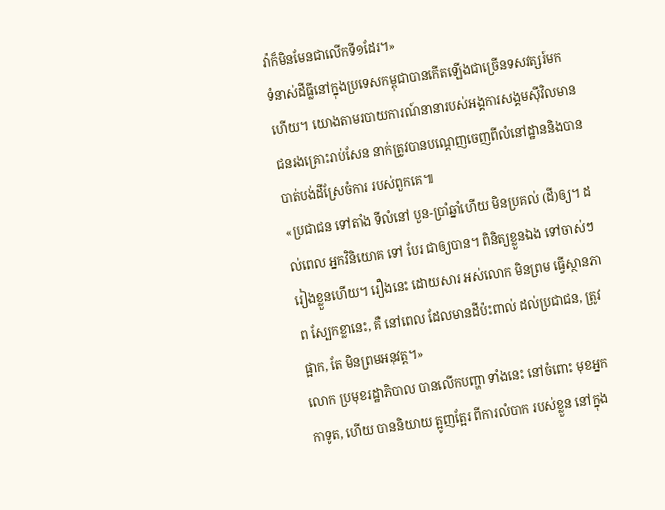វ៉ាក៏មិនមែនជាលើកទី១ដែរ។»
ទំនាស់ដីធ្លីនៅក្នុងប្រទេសកម្ពុជាបានកើតឡើងជាច្រើនទសវត្សរ៍មកហើយ។ យោងតាមរបាយការណ៍នានារបស់អង្គការសង្គមស៊ីវិលមានជនរងគ្រោះរាប់សែន នាក់ត្រូវបានបណ្តេញចេញពីលំនៅដ្ឋាននិងបានបាត់បង់ដីស្រែចំការ របស់ពួកគេ៕
«ប្រជាជន ទៅតាំង ទីលំនៅ បួន-ប្រាំឆ្នាំហើយ មិនប្រគល់ (ដី)ឲ្យ។ ដល់ពេល អ្នកវិនិយោគ ទៅ បែរ ជាឲ្យបាន។ ពិនិត្យខ្លួនឯង ទៅចាស់ៗ រៀងខ្លួនហើយ។ រឿងនេះ ដោយសារ អស់លោក មិនព្រម ធ្វើស្ថានភាព ស្បែកខ្លានេះ, គឺ នៅពេល ដែលមានដីប៉ះពាល់ ដល់ប្រជាជន, ត្រូវ ផ្អាក, តែ មិនព្រមអនុវត្ត។»
លោក ប្រមុខរដ្ឋាភិបាល បានលើកបញ្ហា ទាំងនេះ នៅចំពោះ មុខអ្នកកាទូត, ហើយ បាននិយាយ ត្អូញត្អែរ ពីការលំបាក របស់ខ្លួន នៅក្នុង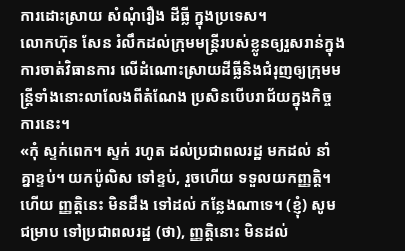ការដោះស្រាយ សំណុំរឿង ដីធ្លី ក្នុងប្រទេស។
លោកហ៊ុន សែន រំលឹកដល់ក្រុមមន្ត្រីរបស់ខ្លូនឲ្យរួសរាន់ក្នុងការចាត់វិធានការ លើដំណោះស្រាយដីធ្លីនិងជំរុញឲ្យក្រុមមន្ត្រីទាំងនោះលាលែងពីតំណែង ប្រសិនបើបរាជ័យក្នុងកិច្ចការនេះ។
«កុំ ស្ទក់ពេក។ ស្ទក់ រហូត ដល់ប្រជាពលរដ្ឋ មកដល់ នាំគ្នាខ្ទប់។ យកប៉ូលិស ទៅខ្ទប់, រួចហើយ ទទួលយកញ្ញត្តិ។ ហើយ ញ្ញត្តិនេះ មិនដឹង ទៅដល់ កន្លែងណាទេ។ (ខ្ញុំ) សូម ជម្រាប ទៅប្រជាពលរដ្ឋ (ថា), ញ្ញត្តិនោះ មិនដល់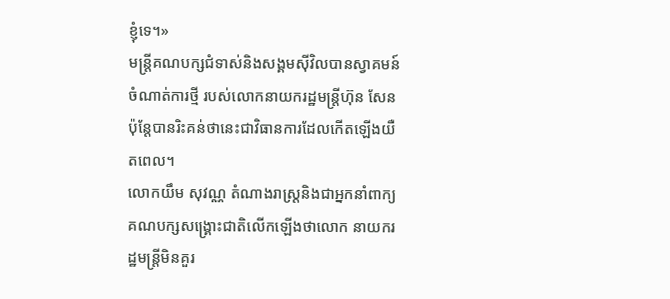ខ្ញុំទេ។»
មន្ត្រីគណបក្សជំទាស់និងសង្គមស៊ីវិលបានស្វាគមន៍ចំណាត់ការថ្មី របស់លោកនាយករដ្ឋមន្ត្រីហ៊ុន សែន ប៉ុន្តែបានរិះគន់ថានេះជាវិធានការដែលកើតឡើងយឺតពេល។
លោកយឹម សុវណ្ណ តំណាងរាស្ត្រនិងជាអ្នកនាំពាក្យគណបក្សសង្គ្រោះជាតិលើកឡើងថាលោក នាយករដ្ឋមន្ត្រីមិនគួរ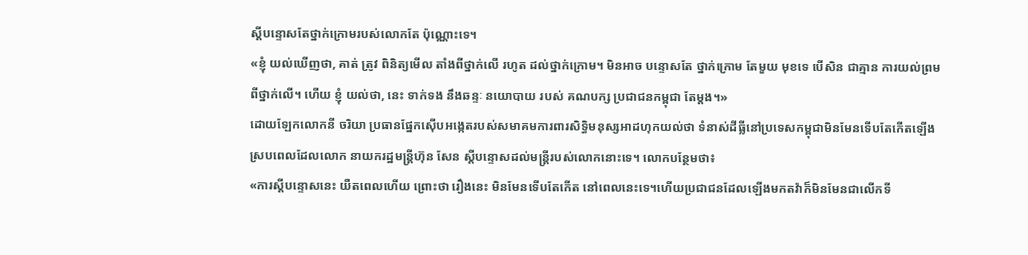ស្តីបន្ទោសតែថ្នាក់ក្រោមរបស់លោកតែ ប៉ុណ្ណោះទេ។
«ខ្ញុំ យល់ឃើញថា, គាត់ ត្រូវ ពិនិត្យមើល តាំងពីថ្នាក់លើ រហូត ដល់ថ្នាក់ក្រោម។ មិនអាច បន្ទោសតែ ថ្នាក់ក្រោម តែមួយ មុខទេ បើសិន ជាគ្មាន ការយល់ព្រម ពីថ្នាក់លើ។ ហើយ ខ្ញុំ យល់ថា, នេះ ទាក់ទង នឹងឆន្ទៈ នយោបាយ របស់ គណបក្ស ប្រជាជនកម្ពុជា តែម្តង។»
ដោយឡែកលោកនី ចរិយា ប្រធានផ្នែកស៊ើបអង្កេតរបស់សមាគមការពារសិទ្ធិមនុស្សអាដហុកយល់ថា ទំនាស់ដីធ្លីនៅប្រទេសកម្ពុជាមិនមែនទើបតែកើតឡើងស្របពេលដែលលោក នាយករដ្ឋមន្ត្រីហ៊ុន សែន ស្តីបន្ទោសដល់មន្ត្រីរបស់លោកនោះទេ។ លោកបន្ថែមថា៖
«ការស្តីបន្ទោសនេះ យឺតពេលហើយ ព្រោះថា រឿងនេះ មិនមែនទើបតែកើត នៅពេលនេះទេ។ហើយប្រជាជនដែលឡើងមកតវ៉ាក៏មិនមែនជាលើកទី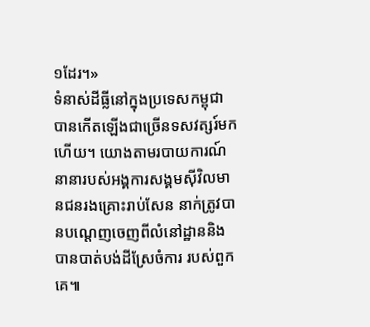១ដែរ។»
ទំនាស់ដីធ្លីនៅក្នុងប្រទេសកម្ពុជាបានកើតឡើងជាច្រើនទសវត្សរ៍មកហើយ។ យោងតាមរបាយការណ៍នានារបស់អង្គការសង្គមស៊ីវិលមានជនរងគ្រោះរាប់សែន នាក់ត្រូវបានបណ្តេញចេញពីលំនៅដ្ឋាននិងបានបាត់បង់ដីស្រែចំការ របស់ពួកគេ៕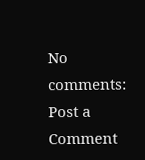No comments:
Post a Comment